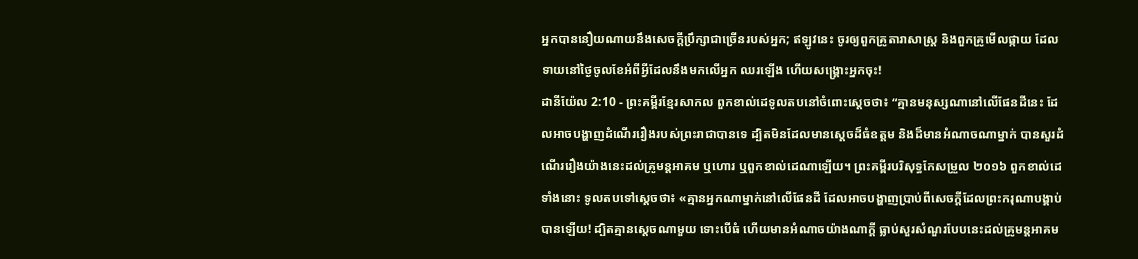អ្នកបាននឿយណាយនឹងសេចក្ដីប្រឹក្សាជាច្រើនរបស់អ្នក; ឥឡូវនេះ ចូរឲ្យពួកគ្រូតារាសាស្ត្រ និងពួកគ្រូមើលផ្កាយ ដែលទាយនៅថ្ងៃចូលខែអំពីអ្វីដែលនឹងមកលើអ្នក ឈរឡើង ហើយសង្គ្រោះអ្នកចុះ!
ដានីយ៉ែល 2:10 - ព្រះគម្ពីរខ្មែរសាកល ពួកខាល់ដេទូលតបនៅចំពោះស្ដេចថា៖ “គ្មានមនុស្សណានៅលើផែនដីនេះ ដែលអាចបង្ហាញដំណើររឿងរបស់ព្រះរាជាបានទេ ដ្បិតមិនដែលមានស្ដេចដ៏ធំឧត្ដម និងដ៏មានអំណាចណាម្នាក់ បានសួរដំណើររឿងយ៉ាងនេះដល់គ្រូមន្តអាគម ឬហោរ ឬពួកខាល់ដេណាឡើយ។ ព្រះគម្ពីរបរិសុទ្ធកែសម្រួល ២០១៦ ពួកខាល់ដេទាំងនោះ ទូលតបទៅស្តេចថា៖ «គ្មានអ្នកណាម្នាក់នៅលើផែនដី ដែលអាចបង្ហាញប្រាប់ពីសេចក្ដីដែលព្រះករុណាបង្គាប់បានឡើយ! ដ្បិតគ្មានស្តេចណាមួយ ទោះបើធំ ហើយមានអំណាចយ៉ាងណាក្ដី ធ្លាប់សួរសំណួរបែបនេះដល់គ្រូមន្តអាគម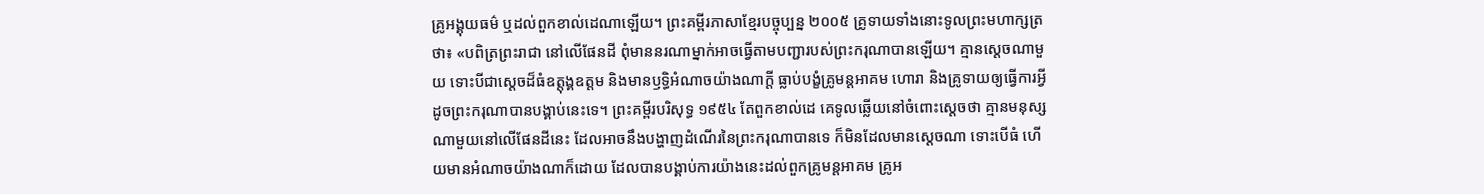គ្រូអង្គុយធម៌ ឬដល់ពួកខាល់ដេណាឡើយ។ ព្រះគម្ពីរភាសាខ្មែរបច្ចុប្បន្ន ២០០៥ គ្រូទាយទាំងនោះទូលព្រះមហាក្សត្រថា៖ «បពិត្រព្រះរាជា នៅលើផែនដី ពុំមាននរណាម្នាក់អាចធ្វើតាមបញ្ជារបស់ព្រះករុណាបានឡើយ។ គ្មានស្ដេចណាមួយ ទោះបីជាស្ដេចដ៏ធំឧត្ដុង្គឧត្ដម និងមានឫទ្ធិអំណាចយ៉ាងណាក្ដី ធ្លាប់បង្ខំគ្រូមន្តអាគម ហោរា និងគ្រូទាយឲ្យធ្វើការអ្វីដូចព្រះករុណាបានបង្គាប់នេះទេ។ ព្រះគម្ពីរបរិសុទ្ធ ១៩៥៤ តែពួកខាល់ដេ គេទូលឆ្លើយនៅចំពោះស្តេចថា គ្មានមនុស្សណាមួយនៅលើផែនដីនេះ ដែលអាចនឹងបង្ហាញដំណើរនៃព្រះករុណាបានទេ ក៏មិនដែលមានស្តេចណា ទោះបើធំ ហើយមានអំណាចយ៉ាងណាក៏ដោយ ដែលបានបង្គាប់ការយ៉ាងនេះដល់ពួកគ្រូមន្តអាគម គ្រូអ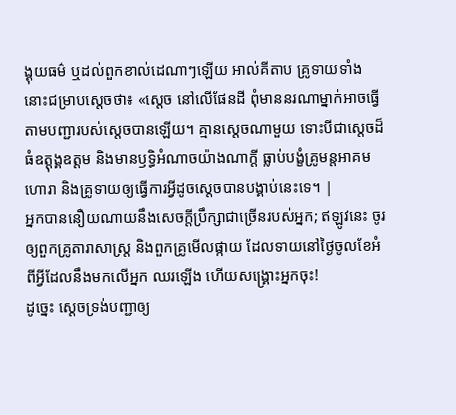ង្គុយធម៌ ឬដល់ពួកខាល់ដេណាៗឡើយ អាល់គីតាប គ្រូទាយទាំងនោះជម្រាបស្តេចថា៖ «ស្តេច នៅលើផែនដី ពុំមាននរណាម្នាក់អាចធ្វើតាមបញ្ជារបស់ស្តេចបានឡើយ។ គ្មានស្ដេចណាមួយ ទោះបីជាស្ដេចដ៏ធំឧត្ដុង្គឧត្ដម និងមានឫទ្ធិអំណាចយ៉ាងណាក្ដី ធ្លាប់បង្ខំគ្រូមន្តអាគម ហោរា និងគ្រូទាយឲ្យធ្វើការអ្វីដូចស្តេចបានបង្គាប់នេះទេ។ |
អ្នកបាននឿយណាយនឹងសេចក្ដីប្រឹក្សាជាច្រើនរបស់អ្នក; ឥឡូវនេះ ចូរឲ្យពួកគ្រូតារាសាស្ត្រ និងពួកគ្រូមើលផ្កាយ ដែលទាយនៅថ្ងៃចូលខែអំពីអ្វីដែលនឹងមកលើអ្នក ឈរឡើង ហើយសង្គ្រោះអ្នកចុះ!
ដូច្នេះ ស្ដេចទ្រង់បញ្ជាឲ្យ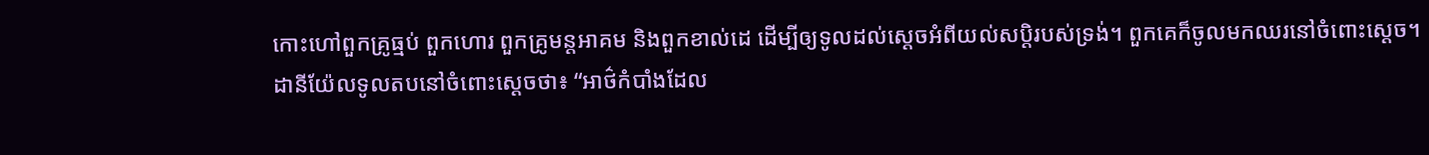កោះហៅពួកគ្រូធ្មប់ ពួកហោរ ពួកគ្រូមន្តអាគម និងពួកខាល់ដេ ដើម្បីឲ្យទូលដល់ស្ដេចអំពីយល់សប្តិរបស់ទ្រង់។ ពួកគេក៏ចូលមកឈរនៅចំពោះស្ដេច។
ដានីយ៉ែលទូលតបនៅចំពោះស្ដេចថា៖ “អាថ៌កំបាំងដែល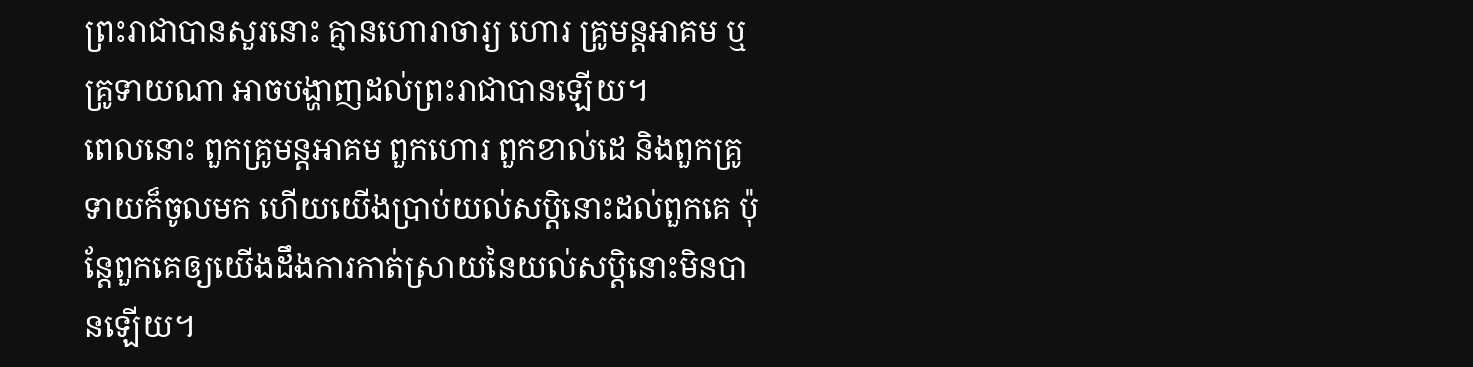ព្រះរាជាបានសួរនោះ គ្មានហោរាចារ្យ ហោរ គ្រូមន្តអាគម ឬគ្រូទាយណា អាចបង្ហាញដល់ព្រះរាជាបានឡើយ។
ពេលនោះ ពួកគ្រូមន្តអាគម ពួកហោរ ពួកខាល់ដេ និងពួកគ្រូទាយក៏ចូលមក ហើយយើងប្រាប់យល់សប្តិនោះដល់ពួកគេ ប៉ុន្តែពួកគេឲ្យយើងដឹងការកាត់ស្រាយនៃយល់សប្តិនោះមិនបានឡើយ។